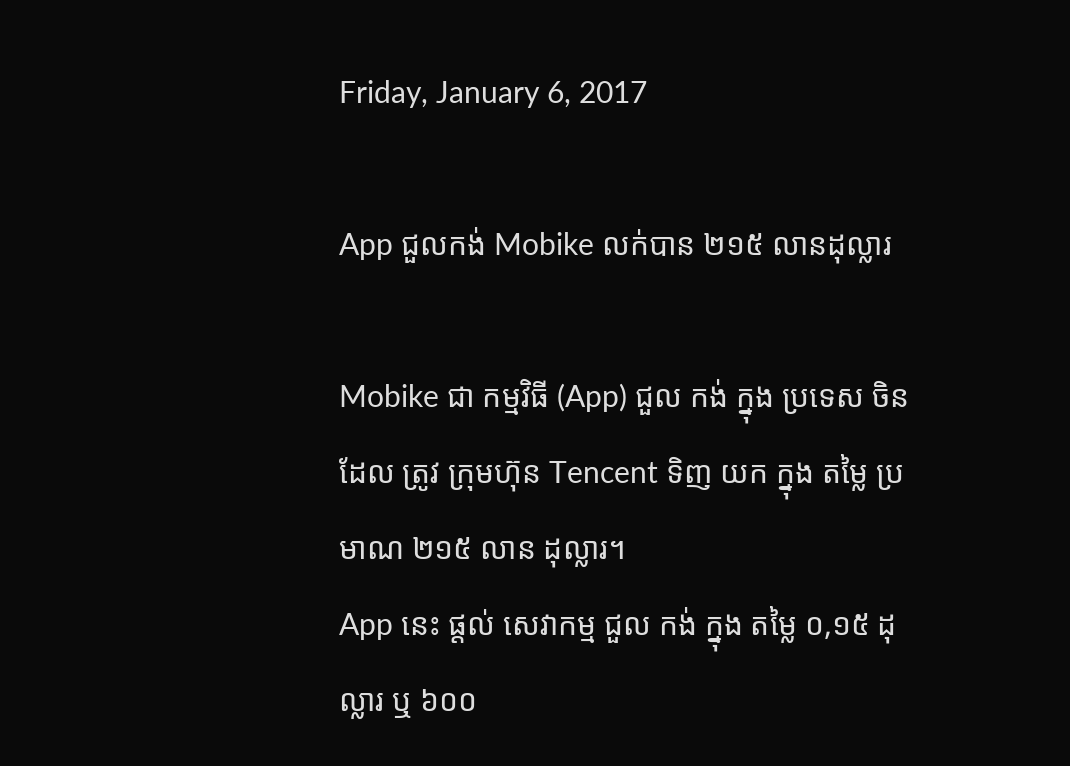Friday, January 6, 2017

App ជួលកង់ Mobike លក់បាន ២១៥ លានដុល្លារ

Mobike ជា កម្មវិធី (App) ជួល កង់ ក្នុង ប្រទេស ចិន ដែល ត្រូវ ក្រុមហ៊ុន Tencent ទិញ យក ក្នុង តម្លៃ ប្រមាណ ២១៥ លាន ដុល្លារ។
App នេះ ផ្ដល់ សេវាកម្ម ជួល កង់ ក្នុង តម្លៃ ០,១៥ ដុល្លារ ឬ ៦០០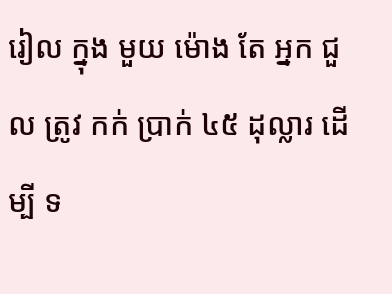រៀល ក្នុង មួយ ម៉ោង តែ អ្នក ជួល ត្រូវ កក់ ប្រាក់ ៤៥ ដុល្លារ ដើម្បី ទ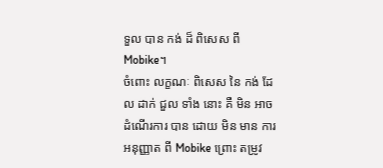ទួល បាន កង់ ដ៏ ពិសេស ពី Mobike។
ចំពោះ លក្ខណៈ ពិសេស នៃ កង់ ដែល ដាក់ ជួល ទាំង នោះ គឺ មិន អាច ដំណើរការ បាន ដោយ មិន មាន ការ អនុញ្ញាត ពី Mobike ព្រោះ តម្រូវ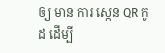ឲ្យ មាន ការ ស្កេន QR កូដ ដើម្បី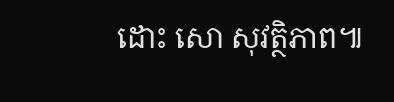ដោះ សោ សុវត្ថិភាព៕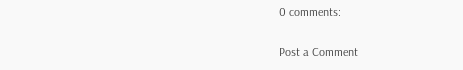0 comments:

Post a Comment